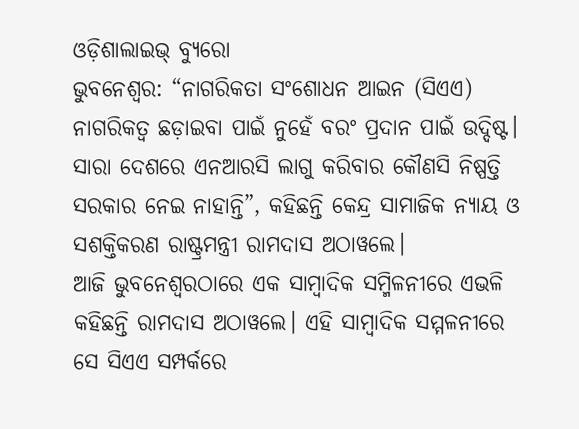ଓଡ଼ିଶାଲାଇଭ୍ ବ୍ୟୁରୋ
ଭୁବନେଶ୍ୱର: “ନାଗରିକତା ସଂଶୋଧନ ଆଇନ (ସିଏଏ) ନାଗରିକତ୍ୱ ଛଡ଼ାଇବା ପାଇଁ ନୁହେଁ ବରଂ ପ୍ରଦାନ ପାଇଁ ଉଦ୍ଦିଷ୍ଟ। ସାରା ଦେଶରେ ଏନଆରସି ଲାଗୁ କରିବାର କୌଣସି ନିଷ୍ପତ୍ତି ସରକାର ନେଇ ନାହାନ୍ତି”, କହିଛନ୍ତି କେନ୍ଦ୍ର ସାମାଜିକ ନ୍ୟାୟ ଓ ସଶକ୍ତିକରଣ ରାଷ୍ଟ୍ରମନ୍ତ୍ରୀ ରାମଦାସ ଅଠାୱଲେ।
ଆଜି ଭୁବନେଶ୍ୱରଠାରେ ଏକ ସାମ୍ବାଦିକ ସମ୍ମିଳନୀରେ ଏଭଳି କହିଛନ୍ତି ରାମଦାସ ଅଠାୱଲେ। ଏହି ସାମ୍ଵାଦିକ ସମ୍ମଳନୀରେ ସେ ସିଏଏ ସମ୍ପର୍କରେ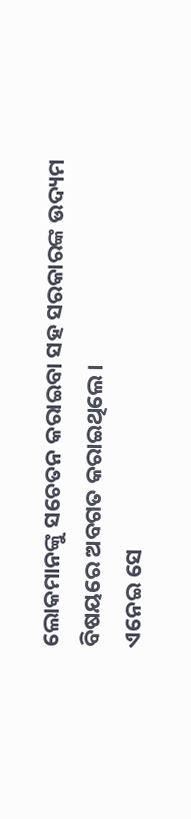ଲୋକମାନଙ୍କୁ ସଚେତନ କରାଇବା ସହ ସରକାରଙ୍କ ଉଦ୍ୟମ ବିଷୟରେ ଅବଗତ କରାଇଥିଲେ।
ଏନେଇ ସେ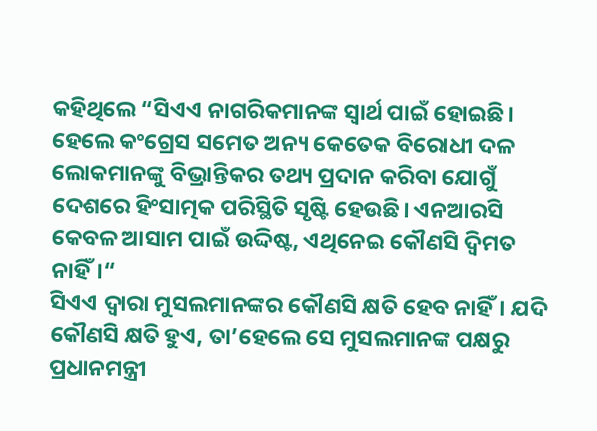କହିଥିଲେ “ସିଏଏ ନାଗରିକମାନଙ୍କ ସ୍ୱାର୍ଥ ପାଇଁ ହୋଇଛି। ହେଲେ କଂଗ୍ରେସ ସମେତ ଅନ୍ୟ କେତେକ ବିରୋଧୀ ଦଳ ଲୋକମାନଙ୍କୁ ବିଭ୍ରାନ୍ତିକର ତଥ୍ୟ ପ୍ରଦାନ କରିବା ଯୋଗୁଁ ଦେଶରେ ହିଂସାତ୍ମକ ପରିସ୍ଥିତି ସୃଷ୍ଟି ହେଉଛି। ଏନଆରସି କେବଳ ଆସାମ ପାଇଁ ଉଦ୍ଦିଷ୍ଟ, ଏଥିନେଇ କୌଣସି ଦ୍ୱିମତ ନାହିଁ।“
ସିଏଏ ଦ୍ୱାରା ମୁସଲମାନଙ୍କର କୌଣସି କ୍ଷତି ହେବ ନାହିଁ। ଯଦି କୌଣସି କ୍ଷତି ହୁଏ, ତା’ହେଲେ ସେ ମୁସଲମାନଙ୍କ ପକ୍ଷରୁ ପ୍ରଧାନମନ୍ତ୍ରୀ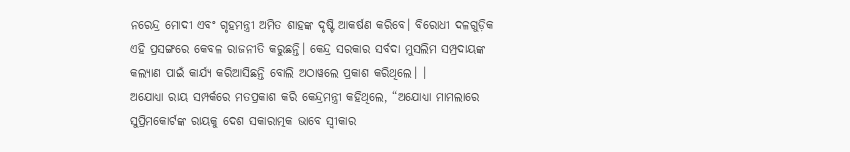ନରେନ୍ଦ୍ର ମୋଦୀ ଏବଂ ଗୃହମନ୍ତ୍ରୀ ଅମିତ ଶାହଙ୍କ ଦୃଷ୍ଟି ଆକର୍ଷଣ କରିବେ। ବିରୋଧୀ ଦଳଗୁଡ଼ିକ ଏହି ପ୍ରସଙ୍ଗରେ କେବଳ ରାଜନୀତି କରୁଛନ୍ତି। କେନ୍ଦ୍ର ସରକାର ସର୍ବଦା ମୁସଲିମ ସମ୍ପ୍ରଦାୟଙ୍କ କଲ୍ୟାଣ ପାଇଁ କାର୍ଯ୍ୟ କରିଆସିଛନ୍ତି ବୋଲି ଅଠାୱଲେ ପ୍ରକାଶ କରିଥିଲେ। ।
ଅଯୋଧ୍ୟା ରାୟ ସମ୍ପର୍କରେ ମତପ୍ରକାଶ କରି କେନ୍ଦ୍ରମନ୍ତ୍ରୀ କହିଥିଲେ, “ଅଯୋଧ୍ୟା ମାମଲାରେ ସୁପ୍ରିମକୋର୍ଟଙ୍କ ରାୟକୁ ଦେଶ ସକାରାତ୍ମକ ଭାବେ ସ୍ୱୀକାର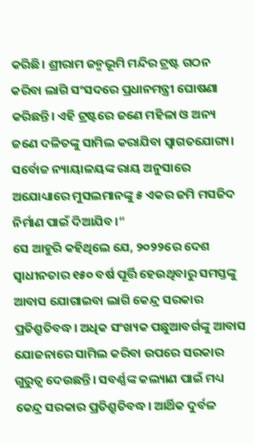କରିଛି। ଶ୍ରୀରାମ ଜନ୍ମଭୂମି ମନ୍ଦିର ଟ୍ରଷ୍ଟ ଗଠନ କରିବା ଲାଗି ସଂସଦରେ ପ୍ରଧାନମନ୍ତ୍ରୀ ଘୋଷଣା କରିଛନ୍ତି। ଏହି ଟ୍ରଷ୍ଟରେ ଜଣେ ମହିଳା ଓ ଅନ୍ୟ ଜଣେ ଦଳିତଙ୍କୁ ସାମିଲ କରାଯିବା ସ୍ୱାଗତଯୋଗ୍ୟ। ସର୍ବୋଚ୍ଚ ନ୍ୟାୟାଳୟଙ୍କ ରାୟ ଅନୁସାରେ ଅଯୋଧ୍ୟାରେ ମୁସଲମାନଙ୍କୁ ୫ ଏକର ଜମି ମସଜିଦ ନିର୍ମାଣ ପାଇଁ ଦିଆଯିବ।“
ସେ ଆହୁରି କହିଥିଲେ ଯେ, ୨୦୨୨ରେ ଦେଶ ସ୍ୱାଧୀନତାର ୧୫୦ ବର୍ଷ ପୂର୍ତ୍ତି ହେଉଥିବାରୁ ସମସ୍ତଙ୍କୁ ଆବାସ ଯୋଗାଇବା ଲାଗି କେନ୍ଦ୍ର ସରକାର ପ୍ରତିଶ୍ରୁତିବଦ୍ଧ। ଅଧିକ ସଂଖ୍ୟକ ପଛୁଆବର୍ଗଙ୍କୁ ଆବାସ ଯୋଜନାରେ ସାମିଲ କରିବା ଉପରେ ସରକାର ଗୁରୁତ୍ୱ ଦେଉଛନ୍ତି। ସବର୍ଣ୍ଣଙ୍କ କଲ୍ୟାଣ ପାଇଁ ମଧ୍ୟ କେନ୍ଦ୍ର ସରକାର ପ୍ରତିଶ୍ରୁତିବଦ୍ଧ। ଆର୍ଥିକ ଦୁର୍ବଳ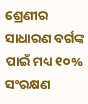ଶ୍ରେଣୀର ସାଧାରଣ ବର୍ଗଙ୍କ ପାଇଁ ମଧ୍ୟ ୧୦% ସଂରକ୍ଷଣ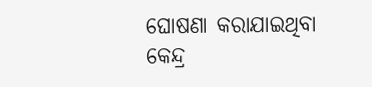ଘୋଷଣା କରାଯାଇଥିବା କେନ୍ଦ୍ର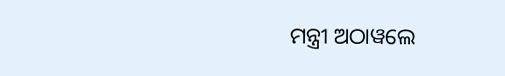ମନ୍ତ୍ରୀ ଅଠାୱଲେ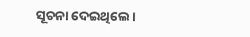ସୂଚନା ଦେଇଥିଲେ।